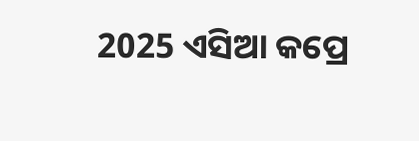2025 ଏସିଆ କପ୍ରେ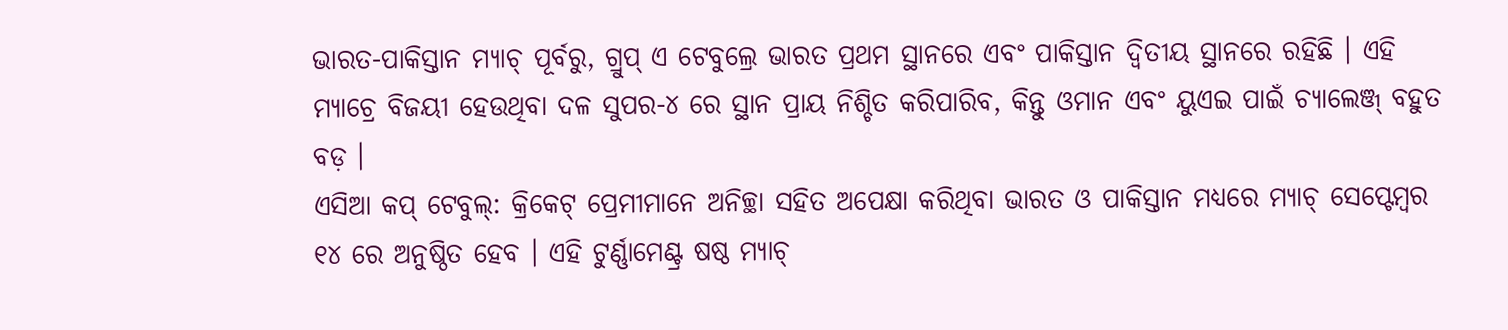ଭାରତ-ପାକିସ୍ତାନ ମ୍ୟାଚ୍ ପୂର୍ବରୁ, ଗ୍ରୁପ୍ ଏ ଟେବୁଲ୍ରେ ଭାରତ ପ୍ରଥମ ସ୍ଥାନରେ ଏବଂ ପାକିସ୍ତାନ ଦ୍ୱିତୀୟ ସ୍ଥାନରେ ରହିଛି । ଏହି ମ୍ୟାଚ୍ରେ ବିଜୟୀ ହେଉଥିବା ଦଳ ସୁପର-୪ ରେ ସ୍ଥାନ ପ୍ରାୟ ନିଶ୍ଚିତ କରିପାରିବ, କିନ୍ତୁ ଓମାନ ଏବଂ ୟୁଏଇ ପାଇଁ ଚ୍ୟାଲେଞ୍ଜ୍ ବହୁତ ବଡ଼ ।
ଏସିଆ କପ୍ ଟେବୁଲ୍: କ୍ରିକେଟ୍ ପ୍ରେମୀମାନେ ଅନିଚ୍ଛା ସହିତ ଅପେକ୍ଷା କରିଥିବା ଭାରତ ଓ ପାକିସ୍ତାନ ମଧ୍ୟରେ ମ୍ୟାଚ୍ ସେପ୍ଟେମ୍ବର ୧୪ ରେ ଅନୁଷ୍ଠିତ ହେବ । ଏହି ଟୁର୍ଣ୍ଣାମେଣ୍ଟ୍ର ଷଷ୍ଠ ମ୍ୟାଚ୍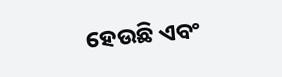ହେଉଛି ଏବଂ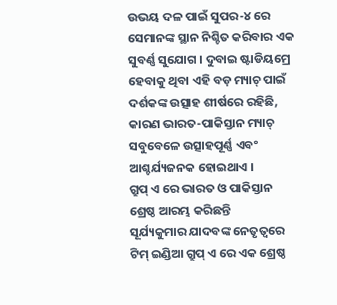ଉଭୟ ଦଳ ପାଇଁ ସୁପର-୪ ରେ ସେମାନଙ୍କ ସ୍ଥାନ ନିଶ୍ଚିତ କରିବାର ଏକ ସୁବର୍ଣ୍ଣ ସୁଯୋଗ । ଦୁବାଇ ଷ୍ଟାଡିୟମ୍ରେ ହେବାକୁ ଥିବା ଏହି ବଡ଼ ମ୍ୟାଚ୍ ପାଇଁ ଦର୍ଶକଙ୍କ ଉତ୍ସାହ ଶୀର୍ଷରେ ରହିଛି, କାରଣ ଭାରତ-ପାକିସ୍ତାନ ମ୍ୟାଚ୍ ସବୁବେଳେ ଉତ୍ସାହପୂର୍ଣ୍ଣ ଏବଂ ଆଶ୍ଚର୍ଯ୍ୟଜନକ ହୋଇଥାଏ ।
ଗ୍ରୁପ୍ ଏ ରେ ଭାରତ ଓ ପାକିସ୍ତାନ ଶ୍ରେଷ୍ଠ ଆରମ୍ଭ କରିଛନ୍ତି
ସୂର୍ଯ୍ୟକୁମାର ଯାଦବଙ୍କ ନେତୃତ୍ୱରେ ଟିମ୍ ଇଣ୍ଡିଆ ଗ୍ରୁପ୍ ଏ ରେ ଏକ ଶ୍ରେଷ୍ଠ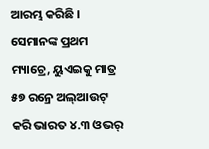ଆରମ୍ଭ କରିଛି । ସେମାନଙ୍କ ପ୍ରଥମ ମ୍ୟାଚ୍ରେ, ୟୁଏଇକୁ ମାତ୍ର ୫୭ ରନ୍ରେ ଅଲ୍ଆଉଟ୍ କରି ଭାରତ ୪.୩ ଓଭର୍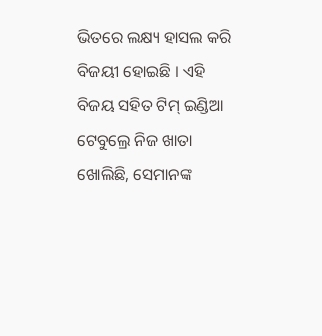ଭିତରେ ଲକ୍ଷ୍ୟ ହାସଲ କରି ବିଜୟୀ ହୋଇଛି । ଏହି ବିଜୟ ସହିତ ଟିମ୍ ଇଣ୍ଡିଆ ଟେବୁଲ୍ରେ ନିଜ ଖାତା ଖୋଲିଛି, ସେମାନଙ୍କ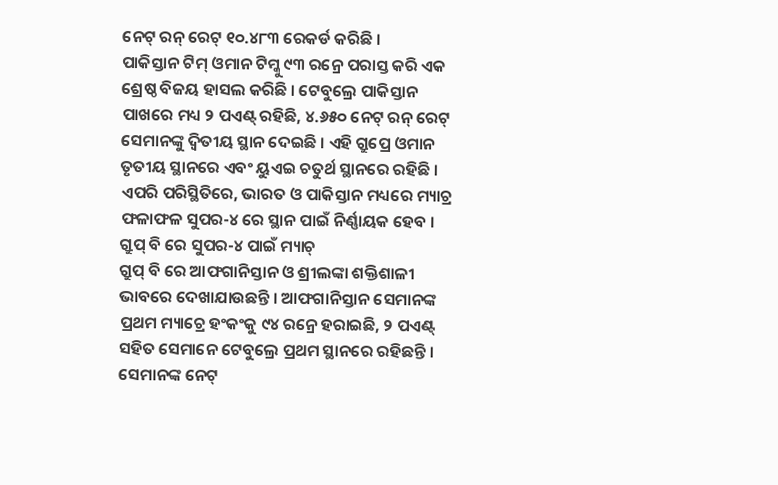ନେଟ୍ ରନ୍ ରେଟ୍ ୧୦.୪୮୩ ରେକର୍ଡ କରିଛି ।
ପାକିସ୍ତାନ ଟିମ୍ ଓମାନ ଟିମ୍କୁ ୯୩ ରନ୍ରେ ପରାସ୍ତ କରି ଏକ ଶ୍ରେଷ୍ଠ ବିଜୟ ହାସଲ କରିଛି । ଟେବୁଲ୍ରେ ପାକିସ୍ତାନ ପାଖରେ ମଧ୍ୟ ୨ ପଏଣ୍ଟ୍ ରହିଛି, ୪.୬୫୦ ନେଟ୍ ରନ୍ ରେଟ୍ ସେମାନଙ୍କୁ ଦ୍ୱିତୀୟ ସ୍ଥାନ ଦେଇଛି । ଏହି ଗ୍ରୁପ୍ରେ ଓମାନ ତୃତୀୟ ସ୍ଥାନରେ ଏବଂ ୟୁଏଇ ଚତୁର୍ଥ ସ୍ଥାନରେ ରହିଛି । ଏପରି ପରିସ୍ଥିତିରେ, ଭାରତ ଓ ପାକିସ୍ତାନ ମଧ୍ୟରେ ମ୍ୟାଚ୍ର ଫଳାଫଳ ସୁପର-୪ ରେ ସ୍ଥାନ ପାଇଁ ନିର୍ଣ୍ଣାୟକ ହେବ ।
ଗ୍ରୁପ୍ ବି ରେ ସୁପର-୪ ପାଇଁ ମ୍ୟାଚ୍
ଗ୍ରୁପ୍ ବି ରେ ଆଫଗାନିସ୍ତାନ ଓ ଶ୍ରୀଲଙ୍କା ଶକ୍ତିଶାଳୀ ଭାବରେ ଦେଖାଯାଉଛନ୍ତି । ଆଫଗାନିସ୍ତାନ ସେମାନଙ୍କ ପ୍ରଥମ ମ୍ୟାଚ୍ରେ ହଂକଂକୁ ୯୪ ରନ୍ରେ ହରାଇଛି, ୨ ପଏଣ୍ଟ୍ ସହିତ ସେମାନେ ଟେବୁଲ୍ରେ ପ୍ରଥମ ସ୍ଥାନରେ ରହିଛନ୍ତି । ସେମାନଙ୍କ ନେଟ୍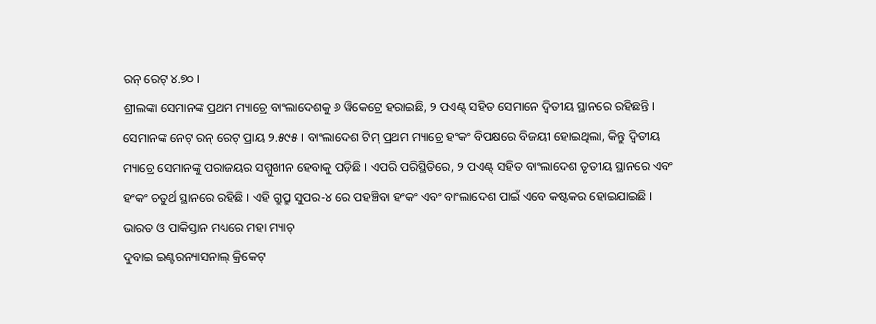ରନ୍ ରେଟ୍ ୪.୭୦ ।
ଶ୍ରୀଲଙ୍କା ସେମାନଙ୍କ ପ୍ରଥମ ମ୍ୟାଚ୍ରେ ବାଂଲାଦେଶକୁ ୬ ୱିକେଟ୍ରେ ହରାଇଛି, ୨ ପଏଣ୍ଟ୍ ସହିତ ସେମାନେ ଦ୍ୱିତୀୟ ସ୍ଥାନରେ ରହିଛନ୍ତି । ସେମାନଙ୍କ ନେଟ୍ ରନ୍ ରେଟ୍ ପ୍ରାୟ ୨.୫୯୫ । ବାଂଲାଦେଶ ଟିମ୍ ପ୍ରଥମ ମ୍ୟାଚ୍ରେ ହଂକଂ ବିପକ୍ଷରେ ବିଜୟୀ ହୋଇଥିଲା, କିନ୍ତୁ ଦ୍ୱିତୀୟ ମ୍ୟାଚ୍ରେ ସେମାନଙ୍କୁ ପରାଜୟର ସମ୍ମୁଖୀନ ହେବାକୁ ପଡ଼ିଛି । ଏପରି ପରିସ୍ଥିତିରେ, ୨ ପଏଣ୍ଟ୍ ସହିତ ବାଂଲାଦେଶ ତୃତୀୟ ସ୍ଥାନରେ ଏବଂ ହଂକଂ ଚତୁର୍ଥ ସ୍ଥାନରେ ରହିଛି । ଏହି ଗ୍ରୁପ୍ରୁ ସୁପର-୪ ରେ ପହଞ୍ଚିବା ହଂକଂ ଏବଂ ବାଂଲାଦେଶ ପାଇଁ ଏବେ କଷ୍ଟକର ହୋଇଯାଇଛି ।
ଭାରତ ଓ ପାକିସ୍ତାନ ମଧ୍ୟରେ ମହା ମ୍ୟାଚ୍
ଦୁବାଇ ଇଣ୍ଟରନ୍ୟାସନାଲ୍ କ୍ରିକେଟ୍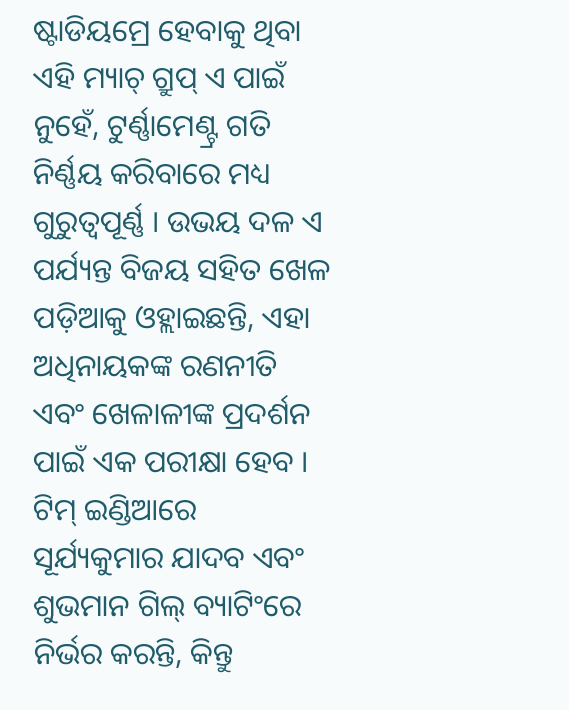ଷ୍ଟାଡିୟମ୍ରେ ହେବାକୁ ଥିବା ଏହି ମ୍ୟାଚ୍ ଗ୍ରୁପ୍ ଏ ପାଇଁ ନୁହେଁ, ଟୁର୍ଣ୍ଣାମେଣ୍ଟ୍ର ଗତି ନିର୍ଣ୍ଣୟ କରିବାରେ ମଧ୍ୟ ଗୁରୁତ୍ୱପୂର୍ଣ୍ଣ । ଉଭୟ ଦଳ ଏ ପର୍ଯ୍ୟନ୍ତ ବିଜୟ ସହିତ ଖେଳ ପଡ଼ିଆକୁ ଓହ୍ଲାଇଛନ୍ତି, ଏହା ଅଧିନାୟକଙ୍କ ରଣନୀତି ଏବଂ ଖେଳାଳୀଙ୍କ ପ୍ରଦର୍ଶନ ପାଇଁ ଏକ ପରୀକ୍ଷା ହେବ ।
ଟିମ୍ ଇଣ୍ଡିଆରେ ସୂର୍ଯ୍ୟକୁମାର ଯାଦବ ଏବଂ ଶୁଭମାନ ଗିଲ୍ ବ୍ୟାଟିଂରେ ନିର୍ଭର କରନ୍ତି, କିନ୍ତୁ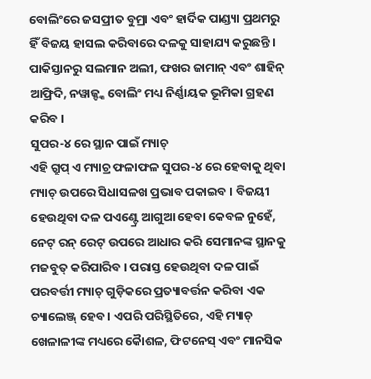ବୋଲିଂରେ ଜସପ୍ରୀତ ବୁମ୍ରା ଏବଂ ହାର୍ଦିକ ପାଣ୍ଡ୍ୟା ପ୍ରଥମରୁ ହିଁ ବିଜୟ ହାସଲ କରିବାରେ ଦଳକୁ ସାହାଯ୍ୟ କରୁଛନ୍ତି । ପାକିସ୍ତାନରୁ ସଲମାନ ଅଲୀ, ଫଖର ଜାମାନ୍ ଏବଂ ଶାହିନ୍ ଆଫ୍ରିଦି, ନୱାଜ୍ଙ୍କ ବୋଲିଂ ମଧ୍ୟ ନିର୍ଣ୍ଣାୟକ ଭୂମିକା ଗ୍ରହଣ କରିବ ।
ସୁପର-୪ ରେ ସ୍ଥାନ ପାଇଁ ମ୍ୟାଚ୍
ଏହି ଗ୍ରୁପ୍ ଏ ମ୍ୟାଚ୍ର ଫଳାଫଳ ସୁପର-୪ ରେ ହେବାକୁ ଥିବା ମ୍ୟାଚ୍ ଉପରେ ସିଧାସଳଖ ପ୍ରଭାବ ପକାଇବ । ବିଜୟୀ ହେଉଥିବା ଦଳ ପଏଣ୍ଟ୍ରେ ଆଗୁଆ ହେବା କେବଳ ନୁହେଁ, ନେଟ୍ ରନ୍ ରେଟ୍ ଉପରେ ଆଧାର କରି ସେମାନଙ୍କ ସ୍ଥାନକୁ ମଜବୁତ୍ କରିପାରିବ । ପରାସ୍ତ ହେଉଥିବା ଦଳ ପାଇଁ ପରବର୍ତ୍ତୀ ମ୍ୟାଚ୍ ଗୁଡ଼ିକରେ ପ୍ରତ୍ୟାବର୍ତ୍ତନ କରିବା ଏକ ଚ୍ୟାଲେଞ୍ଜ୍ ହେବ । ଏପରି ପରିସ୍ଥିତିରେ, ଏହି ମ୍ୟାଚ୍ ଖେଳାଳୀଙ୍କ ମଧ୍ୟରେ କୈାଶଳ, ଫିଟନେସ୍ ଏବଂ ମାନସିକ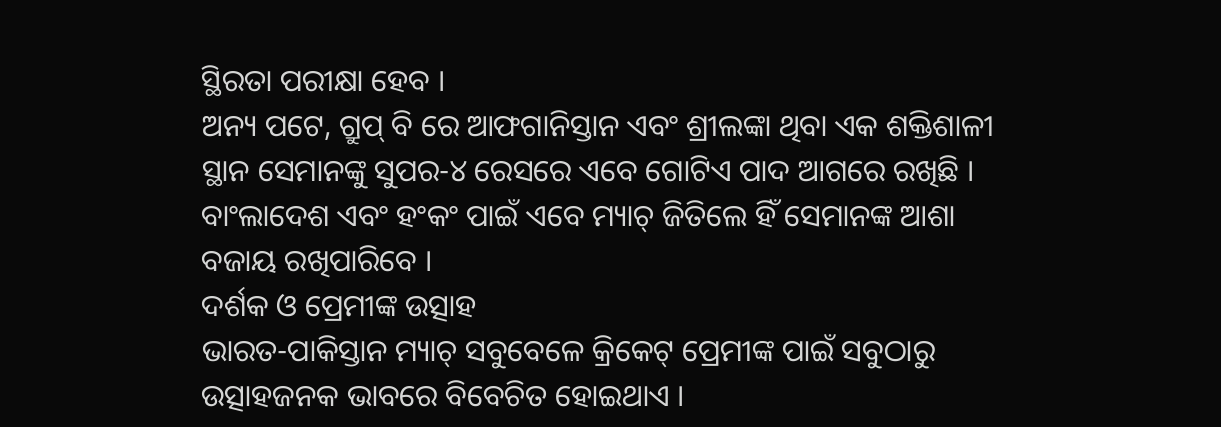ସ୍ଥିରତା ପରୀକ୍ଷା ହେବ ।
ଅନ୍ୟ ପଟେ, ଗ୍ରୁପ୍ ବି ରେ ଆଫଗାନିସ୍ତାନ ଏବଂ ଶ୍ରୀଲଙ୍କା ଥିବା ଏକ ଶକ୍ତିଶାଳୀ ସ୍ଥାନ ସେମାନଙ୍କୁ ସୁପର-୪ ରେସରେ ଏବେ ଗୋଟିଏ ପାଦ ଆଗରେ ରଖିଛି । ବାଂଲାଦେଶ ଏବଂ ହଂକଂ ପାଇଁ ଏବେ ମ୍ୟାଚ୍ ଜିତିଲେ ହିଁ ସେମାନଙ୍କ ଆଶା ବଜାୟ ରଖିପାରିବେ ।
ଦର୍ଶକ ଓ ପ୍ରେମୀଙ୍କ ଉତ୍ସାହ
ଭାରତ-ପାକିସ୍ତାନ ମ୍ୟାଚ୍ ସବୁବେଳେ କ୍ରିକେଟ୍ ପ୍ରେମୀଙ୍କ ପାଇଁ ସବୁଠାରୁ ଉତ୍ସାହଜନକ ଭାବରେ ବିବେଚିତ ହୋଇଥାଏ ।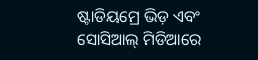ଷ୍ଟାଡିୟମ୍ରେ ଭିଡ଼ ଏବଂ ସୋସିଆଲ୍ ମିଡିଆରେ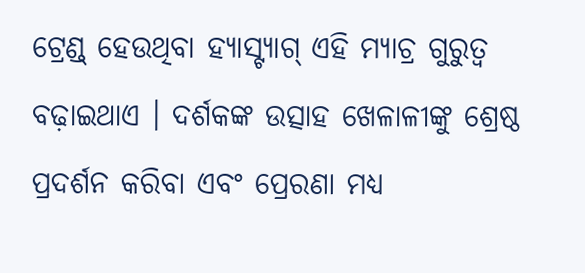ଟ୍ରେଣ୍ଡ୍ ହେଉଥିବା ହ୍ୟାସ୍ଟ୍ୟାଗ୍ ଏହି ମ୍ୟାଚ୍ର ଗୁରୁତ୍ୱ ବଢ଼ାଇଥାଏ । ଦର୍ଶକଙ୍କ ଉତ୍ସାହ ଖେଳାଳୀଙ୍କୁ ଶ୍ରେଷ୍ଠ ପ୍ରଦର୍ଶନ କରିବା ଏବଂ ପ୍ରେରଣା ମଧ୍ୟ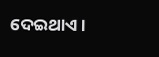ଦେଇଥାଏ ।